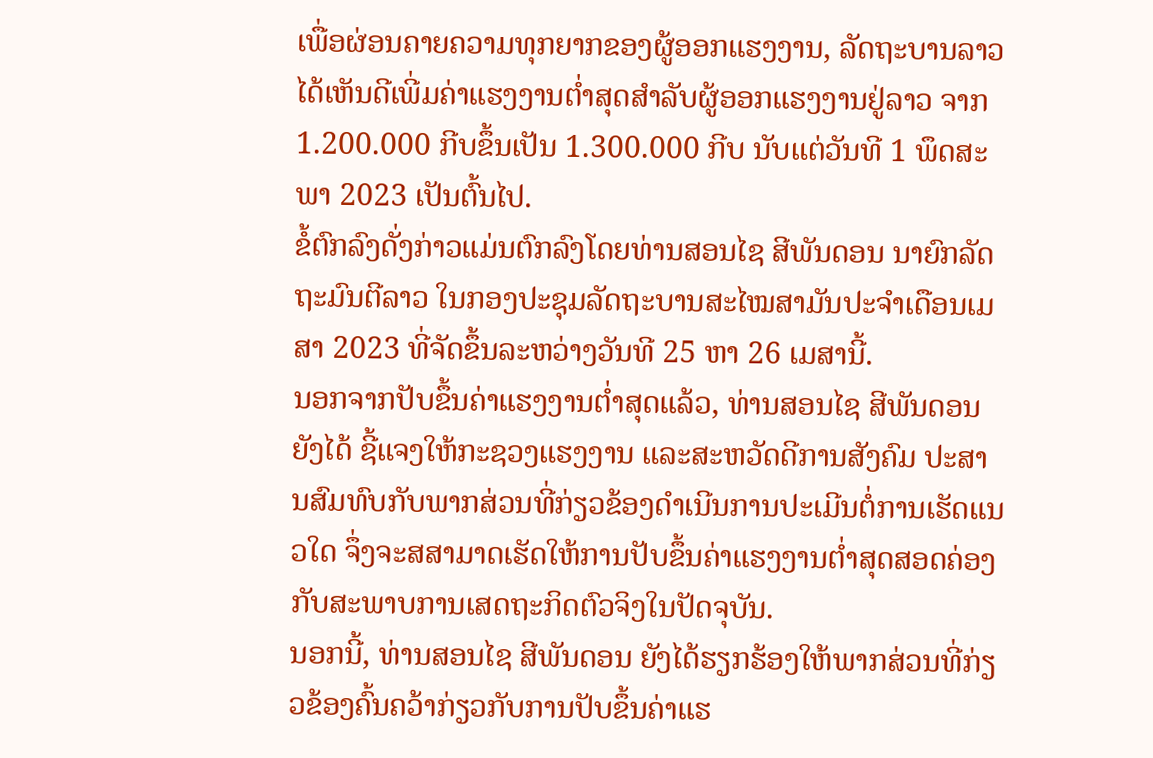ເພື່ອຜ່ອນຄາຍຄວາມທຸກຍາກຂອງຜູ້ອອກແຮງງານ, ລັດຖະບານລາວໄດ້ເຫັນດີເພີ່ມຄ່າແຮງງານຕ່ຳສຸດສຳລັບຜູ້ອອກແຮງງານຢູ່ລາວ ຈາກ 1.200.000 ກີບຂຶ້ນເປັນ 1.300.000 ກີບ ນັບແຕ່ວັນທີ 1 ພຶດສະພາ 2023 ເປັນຕົ້ນໄປ.
ຂໍ້ຕົກລົງດັ່ງກ່າວແມ່ນຕົກລົງໂດຍທ່ານສອນໄຊ ສີພັນດອນ ນາຍົກລັດຖະມົນຕີລາວ ໃນກອງປະຊຸມລັດຖະບານສະໄໝສາມັນປະຈຳເດືອນເມສາ 2023 ທີ່ຈັດຂຶ້ນລະຫວ່າງວັນທີ 25 ຫາ 26 ເມສານີ້.
ນອກຈາກປັບຂຶ້ນຄ່າແຮງງານຕ່ຳສຸດແລ້ວ, ທ່ານສອນໄຊ ສີພັນດອນ ຍັງໄດ້ ຊີ້ແຈງໃຫ້ກະຊວງແຮງງານ ແລະສະຫວັດດີການສັງຄົມ ປະສານສົມທົບກັບພາກສ່ວນທີ່ກ່ຽວຂ້ອງດຳເນີນການປະເມີນຕໍ່ການເຮັດແນວໃດ ຈຶ່ງຈະສສາມາດເຮັດໃຫ້ການປັບຂຶ້ນຄ່າແຮງງານຕ່ຳສຸດສອດຄ່ອງກັບສະພາບການເສດຖະກິດຕົວຈິງໃນປັດຈຸບັນ.
ນອກນີ້, ທ່ານສອນໄຊ ສີພັນດອນ ຍັງໄດ້ຮຽກຮ້ອງໃຫ້ພາກສ່ວນທີ່ກ່ຽວຂ້ອງຄົ້ນຄວ້າກ່ຽວກັບການປັບຂຶ້ນຄ່າແຮ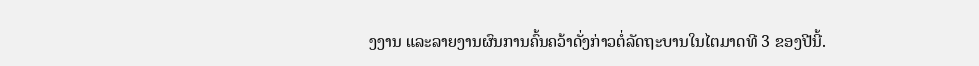ງງານ ແລະລາຍງານຜົນການຄົ້ນຄວ້າດັ່ງກ່າວຕໍ່ລັດຖະບານໃນໄຕມາດທີ 3 ຂອງປີນີ້.